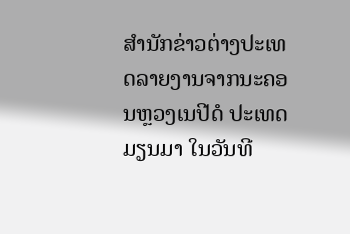ສຳນັກຂ່າວຕ່າງປະເທດລາຍງານຈາກນະຄອນຫຼວງເນປີດໍ ປະເທດມຽນມາ ໃນວັນທີ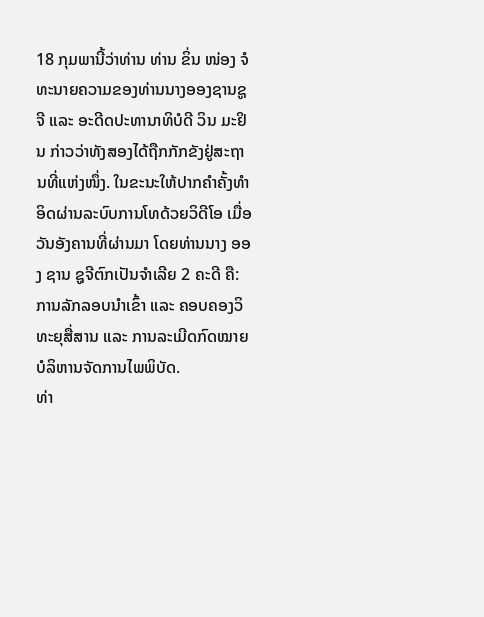18 ກຸມພານີ້ວ່າທ່ານ ທ່ານ ຂິ່ນ ໜ່ອງ ຈໍ ທະນາຍຄວາມຂອງທ່ານນາງອອງຊານຊູຈີ ແລະ ອະດີດປະທານາທິບໍດີ ວິນ ມະຢິນ ກ່າວວ່າທັງສອງໄດ້ຖືກກັກຂັງຢູ່ສະຖານທີ່ແຫ່ງໜຶ່ງ. ໃນຂະນະໃຫ້ປາກຄຳຄັ້ງທຳອິດຜ່ານລະບົບການໂທດ້ວຍວິດີໂອ ເມື່ອວັນອັງຄານທີ່ຜ່ານມາ ໂດຍທ່ານນາງ ອອງ ຊານ ຊູຈີຕົກເປັນຈຳເລີຍ 2 ຄະດີ ຄື: ການລັກລອບນຳເຂົ້າ ແລະ ຄອບຄອງວິທະຍຸສື່ສານ ແລະ ການລະເມີດກົດໝາຍບໍລິຫານຈັດການໄພພິບັດ.
ທ່າ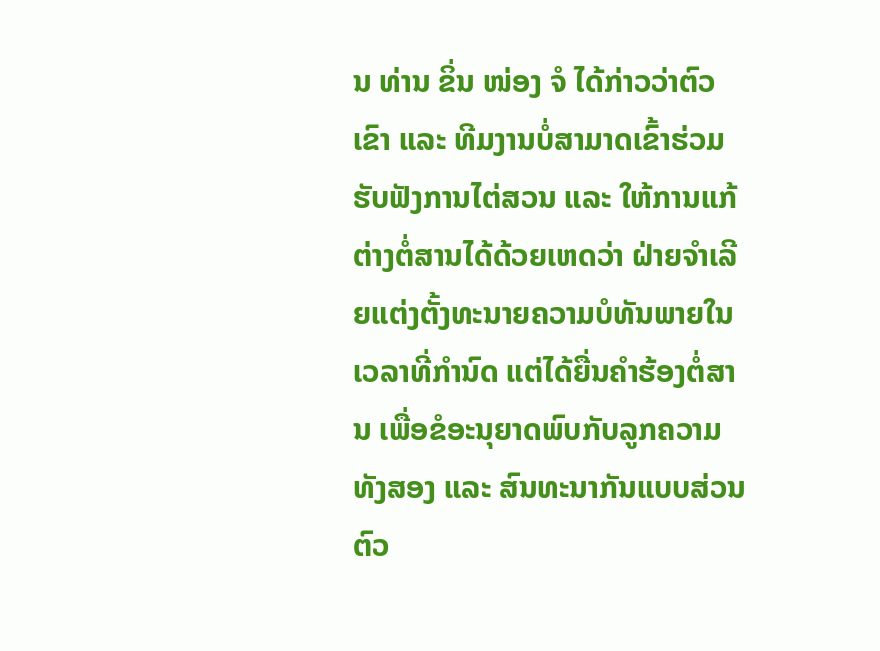ນ ທ່ານ ຂິ່ນ ໜ່ອງ ຈໍ ໄດ້ກ່າວວ່າຕົວເຂົາ ແລະ ທີມງານບໍ່ສາມາດເຂົ້າຮ່ວມຮັບຟັງການໄຕ່ສວນ ແລະ ໃຫ້ການແກ້ຕ່າງຕໍ່ສານໄດ້ດ້ວຍເຫດວ່າ ຝ່າຍຈຳເລີຍແຕ່ງຕັ້ງທະນາຍຄວາມບໍທັນພາຍໃນເວລາທີ່ກຳນົດ ແຕ່ໄດ້ຍື່ນຄຳຮ້ອງຕໍ່ສານ ເພື່ອຂໍອະນຸຍາດພົບກັບລູກຄວາມທັງສອງ ແລະ ສົນທະນາກັນແບບສ່ວນຕົວ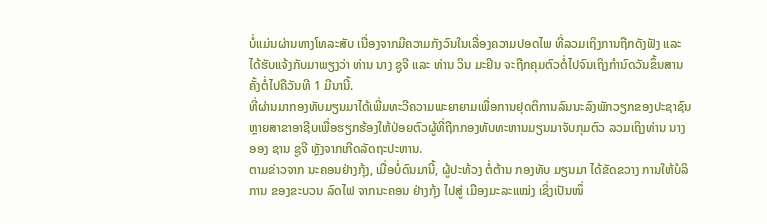ບໍ່ແມ່ນຜ່ານທາງໂທລະສັບ ເນື່ອງຈາກມີຄວາມກັງວົນໃນເລື່ອງຄວາມປອດໄພ ທີ່ລວມເຖິງການຖືກດັງຟັງ ແລະ ໄດ້ຮັບແຈ້ງກັບມາພຽງວ່າ ທ່ານ ນາງ ຊູຈີ ແລະ ທ່ານ ວິນ ມະຢິນ ຈະຖືກຄຸມຕົວຕໍ່ໄປຈົນເຖິງກຳນົດວັນຂຶ້ນສານຄັ້ງຕໍ່ໄປຄືວັນທີ 1 ມີນານີ້.
ທີ່ຜ່ານມາກອງທັບມຽນມາໄດ້ເພີ່ມທະວີຄວາມພະຍາຍາມເພື່ອການຢຸດຕິການລົນນະລົງພັກວຽກຂອງປະຊາຊົນຫຼາຍສາຂາອາຊີບເພື່ອຮຽກຮ້ອງໃຫ້ປ່ອຍຕົວຜູ້ທີ່ຖືກກອງທັບທະຫານມຽນມາຈັບກຸມຕົວ ລວມເຖິງທ່ານ ນາງ ອອງ ຊານ ຊູຈີ ຫຼັງຈາກເກີດລັດຖະປະຫານ.
ຕາມຂ່າວຈາກ ນະຄອນຢ່າງກຸ້ງ, ເມື່ອບໍ່ດົນມານີ້, ຜູ້ປະທ້ວງ ຕໍ່ຕ້ານ ກອງທັບ ມຽນມາ ໄດ້ຂັດຂວາງ ການໃຫ້ບໍລິການ ຂອງຂະບວນ ລົດໄຟ ຈາກນະຄອນ ຢ່າງກຸ້ງ ໄປສູ່ ເມືອງມະລະແໝ່ງ ເຊິ່ງເປັນໜຶ່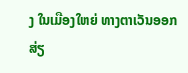ງ ໃນເມືອງໃຫຍ່ ທາງຕາເວັນອອກ ສ່ຽ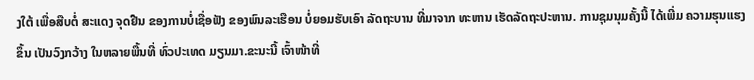ງໃຕ້ ເພື່ອສືບຕໍ່ ສະແດງ ຈຸດຢືນ ຂອງການບໍ່ເຊື່ອຟັງ ຂອງພົນລະເຮືອນ ບໍ່ຍອມຮັບເອົາ ລັດຖະບານ ທີ່ມາຈາກ ທະຫານ ເຮັດລັດຖະປະຫານ. ການຊຸມນຸມຄັ້ງນີ້ ໄດ້ເພີ່ມ ຄວາມຮຸນແຮງຂຶ້ນ ເປັນວົງກວ້າງ ໃນຫລາຍພື້ນທີ່ ທົ່ວປະເທດ ມຽນມາ.ຂະນະນີ້ ເຈົ້າໜ້າທີ່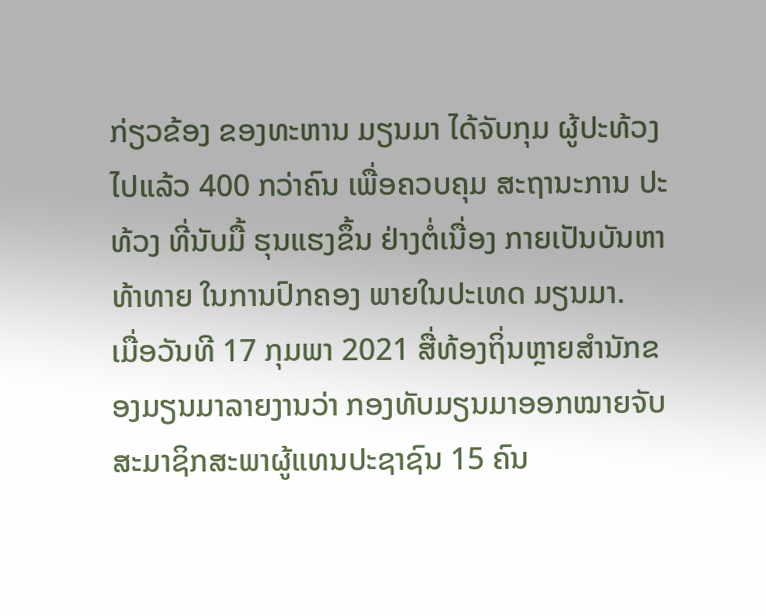ກ່ຽວຂ້ອງ ຂອງທະຫານ ມຽນມາ ໄດ້ຈັບກຸມ ຜູ້ປະທ້ວງໄປແລ້ວ 400 ກວ່າຄົນ ເພື່ອຄວບຄຸມ ສະຖານະການ ປະທ້ວງ ທີ່ນັບມື້ ຮຸນແຮງຂຶ້ນ ຢ່າງຕໍ່ເນື່ອງ ກາຍເປັນບັນຫາທ້າທາຍ ໃນການປົກຄອງ ພາຍໃນປະເທດ ມຽນມາ.
ເມື່ອວັນທີ 17 ກຸມພາ 2021 ສື່ທ້ອງຖິ່ນຫຼາຍສຳນັກຂອງມຽນມາລາຍງານວ່າ ກອງທັບມຽນມາອອກໝາຍຈັບສະມາຊິກສະພາຜູ້ແທນປະຊາຊົນ 15 ຄົນ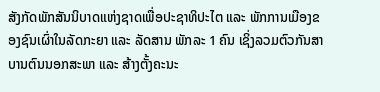ສັງກັດພັກສັນນິບາດແຫ່ງຊາດເພື່ອປະຊາທິປະໄຕ ແລະ ພັກການເມືອງຂອງຊົນເຜົ່າໃນລັດກະຍາ ແລະ ລັດສານ ພັກລະ 1 ຄົນ ເຊິ່ງລວມຕົວກັນສາບານຕົນນອກສະພາ ແລະ ສ້າງຕັ້ງຄະນະ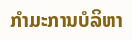ກຳມະການບໍລິຫາ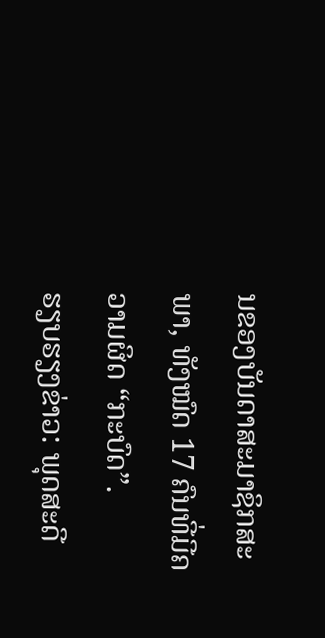ນຂອງບັນດາສະມາຊິກສະພາ, ທັງໝົດ 17 ຄົນທີ່ມີຄວາມຜິດ “ກະບົດ”.
ຮຽບຮຽງຂ່າວ: ພຸດສະດີ